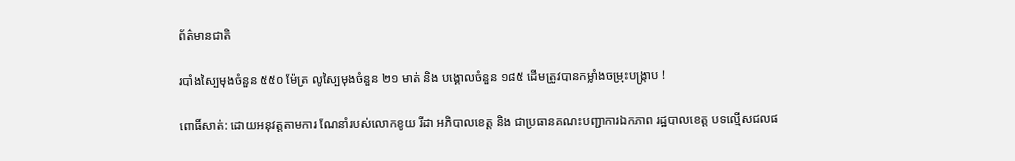ព័ត៌មានជាតិ

របាំងស្បៃមុងចំនួន ៥៥០ ម៉ែត្រ លូស្បៃមុងចំនួន ២១ មាត់ និង បង្គោលចំនួន ១៨៥ ដើមត្រូវបានកម្លាំងចម្រុះបង្ក្រាប !

ពោធិ៍សាត់: ដោយអនុវត្តតាមការ ណែនាំរបស់លោកខូយ រីដា អភិបាលខេត្ត និង ជាប្រធានគណះបញ្ជាការឯកភាព រដ្ឋបាលខេត្ត បទល្មើសជលផ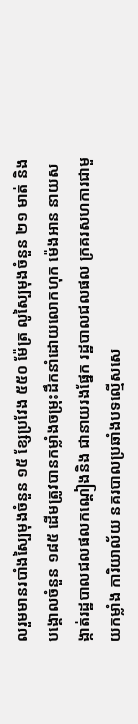លរួមមានរបាំងស្បៃមុងចំនួន ១៥ ខែ្សប្រវែង ៥៥០ ម៉ែត្រ លូស្បៃមុងចំនួន ២១ មាត់ និង បង្គោលចំនួន ១៨៥ ដើមត្រូវបានកម្លាំងចម្រុះដឹកនាំដោយលោកហុក ម៉េងអាន នាយសង្កាត់រដ្ឋបាលជលផលកណ្តៀងនិង ជានាយរងផ្នែក រដ្ឋបាលជលផល ក្រគរសហការជាមួយកម្លាំង ការិយាល័យ នគរបាលប្រឆាំងបទល្មើសសេ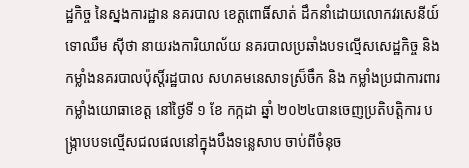ដ្ឋកិច្ច នៃស្នងការដ្ឋាន នគរបាល ខេត្តពោធិ៍សាត់ ដឹកនាំដោយលោកវរសេនីយ៍ទោឈឹម សុីថា នាយរងការិយាល័យ នគរបាលប្រឆាំងបទល្មើសសេដ្ឋកិច្ច និងកម្លាំងនគរបាលប៉ុស្តិ៍រដ្ឋបាល សហគមនេសាទស្រ៏ចឹក និង កម្លាំងប្រជាការពារ កម្លាំងយោធាខេត្ត នៅថ្ងៃទី ១ ខែ កក្កដា ឆ្នាំ ២០២៤បានចេញប្រតិបត្តិការ បង្រ្កាបបទល្មើសជលផលនៅក្នុងបឹងទន្លេសាប ចាប់ពីចំនុច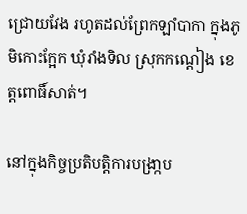ជ្រោយវែង រហូតដល់ព្រែកឡាំបាកា ក្នុងភូមិកោះក្អែក ឃុំរាំងទិល ស្រុកកណ្ដៀង ខេត្តពោធិ៍សាត់។

នៅក្នុងកិច្ចប្រតិបត្តិការបង្រា្កប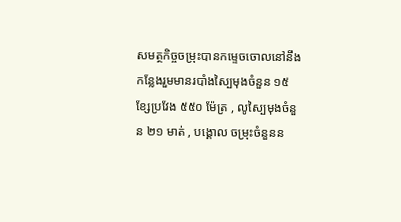សមត្ថកិច្ចចម្រុះបានកម្ទេចចោលនៅនឹងកន្លែងរួមមានរបាំងស្បៃមុងចំនួន ១៥ ខ្សែប្រវែង ៥៥០ ម៉ែត្រ , លូស្បៃមុងចំនួន ២១ មាត់ , បង្គោល ចម្រុះចំនួនន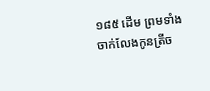១៨៥ ដើម ព្រមទាំងចាក់លែងកូនត្រីច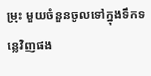ម្រុះ មួយចំនួនចូលទៅក្នុងទឹកទន្លេវិញផង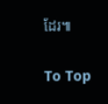ដែរ៕

To Top